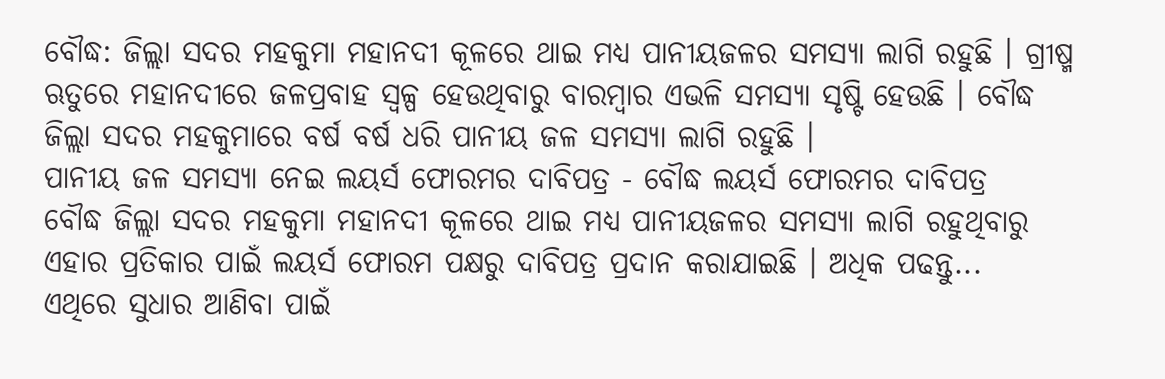ବୌଦ୍ଧ: ଜିଲ୍ଲା ସଦର ମହକୁମା ମହାନଦୀ କୂଳରେ ଥାଇ ମଧ୍ୟ ପାନୀୟଜଳର ସମସ୍ୟା ଲାଗି ରହୁଛି । ଗ୍ରୀଷ୍ମ ଋତୁରେ ମହାନଦୀରେ ଜଳପ୍ରବାହ ସ୍ବଳ୍ପ ହେଉଥିବାରୁ ବାରମ୍ବାର ଏଭଳି ସମସ୍ୟା ସୃଷ୍ଟି ହେଉଛି । ବୌଦ୍ଧ ଜିଲ୍ଲା ସଦର ମହକୁମାରେ ବର୍ଷ ବର୍ଷ ଧରି ପାନୀୟ ଜଳ ସମସ୍ୟା ଲାଗି ରହୁଛି ।
ପାନୀୟ ଜଳ ସମସ୍ୟା ନେଇ ଲୟର୍ସ ଫୋରମର ଦାବିପତ୍ର - ବୌଦ୍ଧ ଲୟର୍ସ ଫୋରମର ଦାବିପତ୍ର
ବୌଦ୍ଧ ଜିଲ୍ଲା ସଦର ମହକୁମା ମହାନଦୀ କୂଳରେ ଥାଇ ମଧ୍ୟ ପାନୀୟଜଳର ସମସ୍ୟା ଲାଗି ରହୁଥିବାରୁ ଏହାର ପ୍ରତିକାର ପାଇଁ ଲୟର୍ସ ଫୋରମ ପକ୍ଷରୁ ଦାବିପତ୍ର ପ୍ରଦାନ କରାଯାଇଛି । ଅଧିକ ପଢନ୍ତୁ...
ଏଥିରେ ସୁଧାର ଆଣିବା ପାଇଁ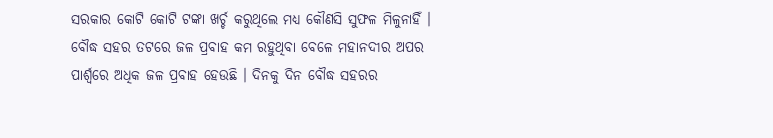ସରକାର କୋଟି କୋଟି ଟଙ୍କା ଖର୍ଚ୍ଚ କରୁଥିଲେ ମଧ୍ୟ କୌଣସି ସୁଫଳ ମିଳୁନାହିଁ । ବୌଦ୍ଧ ସହର ତଟରେ ଜଳ ପ୍ରବାହ କମ ରହୁଥିବା ବେଳେ ମହାନଦୀର ଅପର ପାର୍ଶ୍ଵରେ ଅଧିକ ଜଳ ପ୍ରବାହ ହେଉଛି । ଦିନକୁ ଦିନ ବୌଦ୍ଧ ସହରର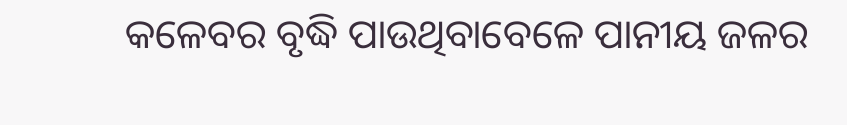କଳେବର ବୃଦ୍ଧି ପାଉଥିବାବେଳେ ପାନୀୟ ଜଳର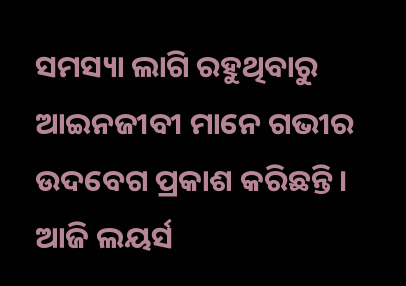ସମସ୍ୟା ଲାଗି ରହୁଥିବାରୁ ଆଇନଜୀବୀ ମାନେ ଗଭୀର ଉଦବେଗ ପ୍ରକାଶ କରିଛନ୍ତି ।
ଆଜି ଲୟର୍ସ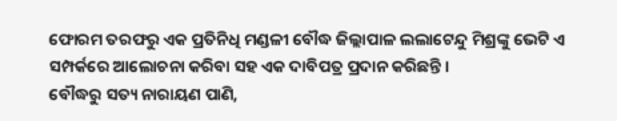ଫୋରମ ତରଫରୁ ଏକ ପ୍ରତିନିଧି ମଣ୍ଡଳୀ ବୌଦ୍ଧ ଜିଲ୍ଲାପାଳ ଲଲାଟେନ୍ଦୁ ମିଶ୍ରଙ୍କୁ ଭେଟି ଏ ସମ୍ପର୍କରେ ଆଲୋଚନା କରିବା ସହ ଏକ ଦାବିପତ୍ର ପ୍ରଦାନ କରିଛନ୍ତି ।
ବୌଦ୍ଧରୁ ସତ୍ୟ ନାରାୟଣ ପାଣି,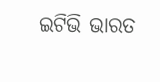ଇଟିଭି ଭାରତ